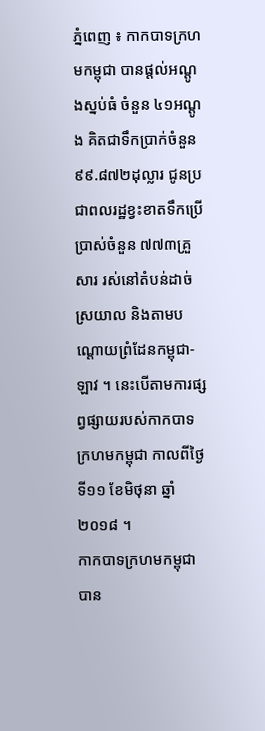ភ្នំពេញ ៖ កាកបាទក្រហមកម្ពុជា បានផ្តល់អណ្តូងស្នប់ធំ ចំនួន ៤១អណ្តូង គិតជាទឹកប្រាក់ចំនួន ៩៩.៨៧២ដុល្លារ ជូនប្រជាពលរដ្ឋខ្វះខាតទឹកប្រើប្រាស់ចំនួន ៧៧៣គ្រួសារ រស់នៅតំបន់ដាច់ស្រយាល និងតាមបណ្តោយព្រំដែនកម្ពុជា-ឡាវ ។ នេះបើតាមការផ្សព្វផ្សាយរបស់កាកបាទក្រហមកម្ពុជា កាលពីថ្ងៃទី១១ ខែមិថុនា ឆ្នាំ២០១៨ ។
កាកបាទក្រហមកម្ពុជា បាន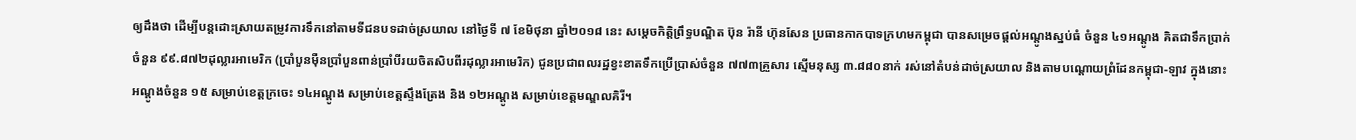ឲ្យដឹងថា ដើម្បីបន្តដោះស្រាយតម្រូវការទឹកនៅតាមទីជនបទដាច់ស្រយាល នៅថ្ងៃទី ៧ ខែមិថុនា ឆ្នាំ២០១៨ នេះ សម្តេចកិត្តិព្រឹទ្ធបណ្ឌិត ប៊ុន រ៉ានី ហ៊ុនសែន ប្រធានកាកបាទក្រហមកម្ពុជា បានសម្រេចផ្តល់អណ្តូងស្នប់ធំ ចំនួន ៤១អណ្តូង គិតជាទឹកប្រាក់ចំនួន ៩៩.៨៧២ដុល្លារអាមេរិក (ប្រាំបួនម៉ឺនប្រាំបួនពាន់ប្រាំបីរយចិតសិបពីរដុល្លារអាមេរិក) ជូនប្រជាពលរដ្ឋខ្វះខាតទឹកប្រើប្រាស់ចំនួន ៧៧៣គ្រួសារ ស្មើមនុស្ស ៣.៨៨០នាក់ រស់នៅតំបន់ដាច់ស្រយាល និងតាមបណ្តោយព្រំដែនកម្ពុជា-ឡាវ ក្នុងនោះ អណ្តូងចំនួន ១៥ សម្រាប់ខេត្តក្រចេះ ១៤អណ្តូង សម្រាប់ខេត្តស្ទឹងត្រែង និង ១២អណ្តូង សម្រាប់ខេត្តមណ្ឌលគិរី។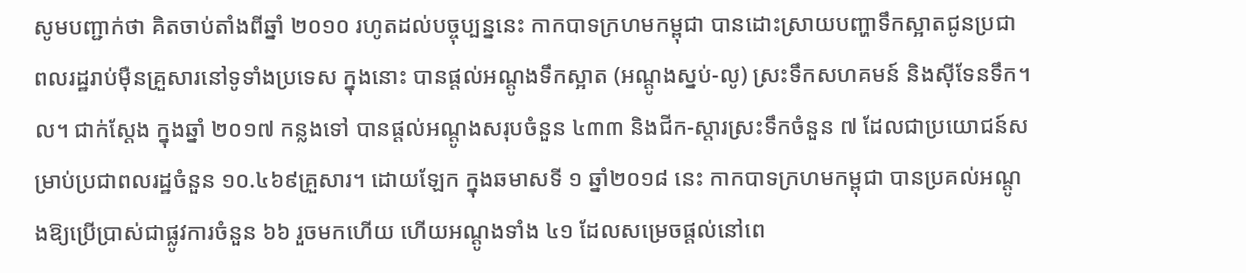សូមបញ្ជាក់ថា គិតចាប់តាំងពីឆ្នាំ ២០១០ រហូតដល់បច្ចុប្បន្ននេះ កាកបាទក្រហមកម្ពុជា បានដោះស្រាយបញ្ហាទឹកស្អាតជូនប្រជា ពលរដ្ឋរាប់ម៉ឺនគ្រួសារនៅទូទាំងប្រទេស ក្នុងនោះ បានផ្តល់អណ្តូងទឹកស្អាត (អណ្តូងស្នប់-លូ) ស្រះទឹកសហគមន៍ និងស៊ីទែនទឹក។ល។ ជាក់ស្តែង ក្នុងឆ្នាំ ២០១៧ កន្លងទៅ បានផ្តល់អណ្តូងសរុបចំនួន ៤៣៣ និងជីក-ស្តារស្រះទឹកចំនួន ៧ ដែលជាប្រយោជន៍សម្រាប់ប្រជាពលរដ្ឋចំនួន ១០.៤៦៩គ្រួសារ។ ដោយឡែក ក្នុងឆមាសទី ១ ឆ្នាំ២០១៨ នេះ កាកបាទក្រហមកម្ពុជា បានប្រគល់អណ្តូងឱ្យប្រើប្រាស់ជាផ្លូវការចំនួន ៦៦ រួចមកហើយ ហើយអណ្តូងទាំង ៤១ ដែលសម្រេចផ្តល់នៅពេ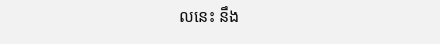លនេះ នឹង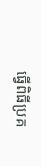ធ្វើពិធីប្រគ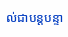ល់ជាបន្តបន្ទា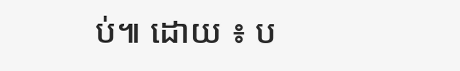ប់៕ ដោយ ៖ ប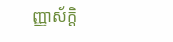ញ្ញាស័ក្តិ